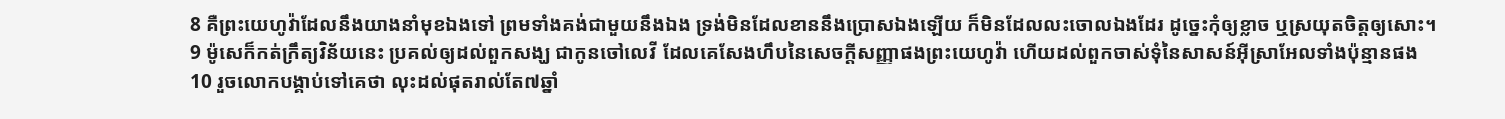8 គឺព្រះយេហូវ៉ាដែលនឹងយាងនាំមុខឯងទៅ ព្រមទាំងគង់ជាមួយនឹងឯង ទ្រង់មិនដែលខាននឹងប្រោសឯងឡើយ ក៏មិនដែលលះចោលឯងដែរ ដូច្នេះកុំឲ្យខ្លាច ឬស្រយុតចិត្តឲ្យសោះ។
9 ម៉ូសេក៏កត់ក្រឹត្យវិន័យនេះ ប្រគល់ឲ្យដល់ពួកសង្ឃ ជាកូនចៅលេវី ដែលគេសែងហឹបនៃសេចក្ដីសញ្ញាផងព្រះយេហូវ៉ា ហើយដល់ពួកចាស់ទុំនៃសាសន៍អ៊ីស្រាអែលទាំងប៉ុន្មានផង
10 រួចលោកបង្គាប់ទៅគេថា លុះដល់ផុតរាល់តែ៧ឆ្នាំ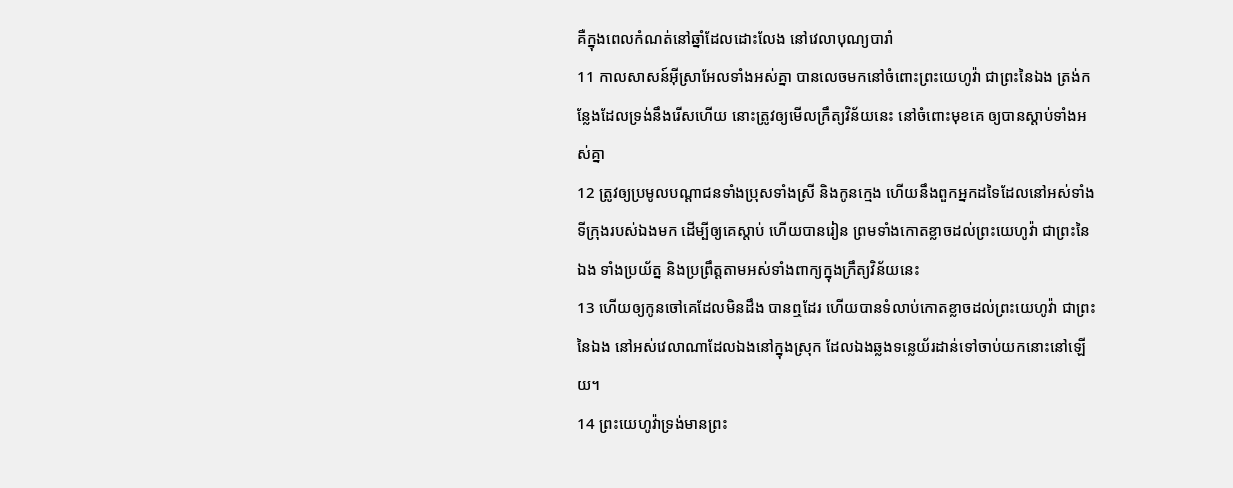គឺក្នុងពេលកំណត់នៅឆ្នាំដែលដោះលែង នៅវេលាបុណ្យបារាំ
11 កាលសាសន៍អ៊ីស្រាអែលទាំងអស់គ្នា បានលេចមកនៅចំពោះព្រះយេហូវ៉ា ជាព្រះនៃឯង ត្រង់កន្លែងដែលទ្រង់នឹងរើសហើយ នោះត្រូវឲ្យមើលក្រឹត្យវិន័យនេះ នៅចំពោះមុខគេ ឲ្យបានស្តាប់ទាំងអស់គ្នា
12 ត្រូវឲ្យប្រមូលបណ្តាជនទាំងប្រុសទាំងស្រី និងកូនក្មេង ហើយនឹងពួកអ្នកដទៃដែលនៅអស់ទាំងទីក្រុងរបស់ឯងមក ដើម្បីឲ្យគេស្តាប់ ហើយបានរៀន ព្រមទាំងកោតខ្លាចដល់ព្រះយេហូវ៉ា ជាព្រះនៃឯង ទាំងប្រយ័ត្ន និងប្រព្រឹត្តតាមអស់ទាំងពាក្យក្នុងក្រឹត្យវិន័យនេះ
13 ហើយឲ្យកូនចៅគេដែលមិនដឹង បានឮដែរ ហើយបានទំលាប់កោតខ្លាចដល់ព្រះយេហូវ៉ា ជាព្រះនៃឯង នៅអស់វេលាណាដែលឯងនៅក្នុងស្រុក ដែលឯងឆ្លងទន្លេយ័រដាន់ទៅចាប់យកនោះនៅឡើយ។
14 ព្រះយេហូវ៉ាទ្រង់មានព្រះ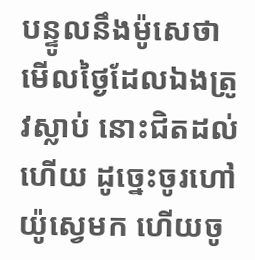បន្ទូលនឹងម៉ូសេថា មើលថ្ងៃដែលឯងត្រូវស្លាប់ នោះជិតដល់ហើយ ដូច្នេះចូរហៅយ៉ូស្វេមក ហើយចូ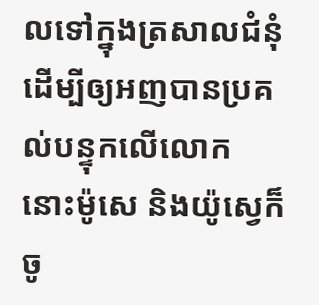លទៅក្នុងត្រសាលជំនុំ ដើម្បីឲ្យអញបានប្រគល់បន្ទុកលើលោក នោះម៉ូសេ និងយ៉ូស្វេក៏ចូ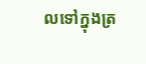លទៅក្នុងត្រ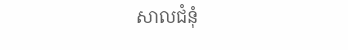សាលជំនុំ